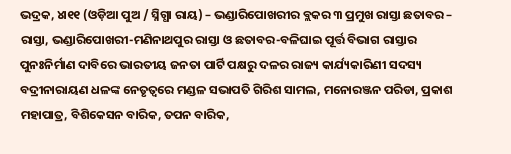ଭଦ୍ରକ, ୪ା୧୧ (ଓଡ଼ିଆ ପୁଅ / ସ୍ନିଗ୍ଧା ରାୟ) – ଭଣ୍ଡାରିପୋଖରୀର ବ୍ଲକର ୩ ପ୍ରମୁଖ ରାସ୍ତା ଛତାବର – ରାସ୍ତା, ଭଣ୍ଡାରିପୋଖରୀ-ମଣିନାଥପୁର ରାସ୍ତା ଓ ଛତାବର-ବଳିଘାଇ ପୂର୍ତ୍ତ ବିଭାଗ ରାସ୍ତାର ପୁନଃନିର୍ମାଣ ଦାବିରେ ଭାରତୀୟ ଜନତା ପାର୍ଟି ପକ୍ଷରୁ ଦଳର ରାଜ୍ୟ କାର୍ଯ୍ୟକାରିଣୀ ସଦସ୍ୟ ବଦ୍ରୀନାରାୟଣ ଧଳଙ୍କ ନେତୃତ୍ୱରେ ମଣ୍ଡଳ ସଭାପତି ଗିରିଶ ସାମଲ, ମନୋରଞ୍ଜନ ପରିଡା, ପ୍ରକାଶ ମହାପାତ୍ର, ବିଶିକେସନ ବାରିକ, ତପନ ବାରିକ,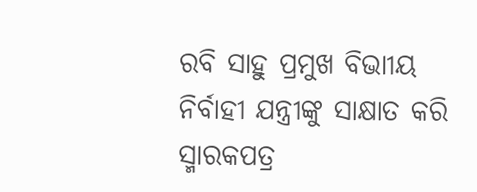ରବି ସାହୁ ପ୍ରମୁଖ ବିଭାୀୟ ନିର୍ବାହୀ ଯନ୍ତ୍ରୀଙ୍କୁ ସାକ୍ଷାତ କରି ସ୍ମାରକପତ୍ର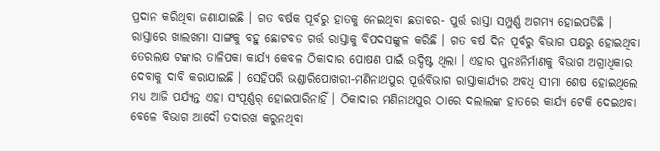ପ୍ରଦାନ କରିଥିବା ଜଣାଯାଇଛି । ଗତ ବର୍ଷକ ପୂର୍ବରୁ ହାତକୁ ନେଇଥିବା ଛତାବର- ପୁର୍ତ୍ତ ରାସ୍ତା ସମ୍ପୁର୍ଣ୍ଣ ଅଗମ୍ୟ ହୋଇପଡିଛି । ରାସ୍ତାରେ ଖାଲଖମା ସାଙ୍ଗକୁ ବହୁ ଛୋଟବଡ ଗର୍ତ୍ତ ରାସ୍ତାକୁ ବିପଦସଙ୍କୁଳ କରିଛି । ଗତ ବର୍ଷ ଦିନ ପୂର୍ବରୁ ବିଭାଗ ପକ୍ଷରୁ ହୋଇଥିବା ତେରଲକ୍ଷ ଟଙ୍କାର ତାଳିପକା କାର୍ଯ୍ୟ କେବଳ ଠିକାଦାର ପୋଷଣ ପାଇଁ ଉଦ୍ଦିଷ୍ଟ ଥିଲା । ଏହାର ପୁନଃନିର୍ମାଣକୁ ବିଭାଗ ଅଗ୍ରାଧିକାର ଦେବାକୁ ଦାବି କରାଯାଇଛି । ସେହିପରି ଭଣ୍ଡାରିପୋଖରୀ-ମଣିନାଥପୁର ପୂର୍ତ୍ତବିଭାଗ ରାସ୍ତାକାର୍ଯ୍ୟର ଅବଧି ସୀମା ଶେଷ ହୋଇଥିଲେ ମଧ୍ୟ ଆଜି ପର୍ଯ୍ୟନ୍ତ ଏହା ସଂପୂର୍ଣ୍ଣର୍ ହୋଇପାରିନାହିଁ । ଠିକାଦାର ମଣିନାଥପୁର ଠାରେ ଦଲାଲଙ୍କ ହାତରେ କାର୍ଯ୍ୟ ଟେକି ଦେଇଥବା ବେଳେ ବିଭାଗ ଆଦୌ ତଦାରଖ କରୁନଥିବା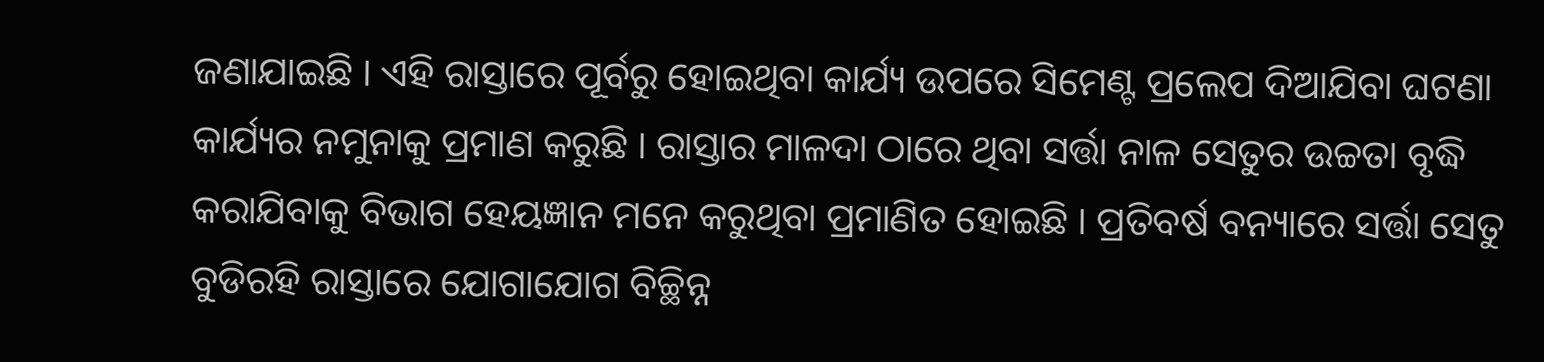ଜଣାଯାଇଛି । ଏହି ରାସ୍ତାରେ ପୂର୍ବରୁ ହୋଇଥିବା କାର୍ଯ୍ୟ ଉପରେ ସିମେଣ୍ଟ ପ୍ରଲେପ ଦିଆଯିବା ଘଟଣା କାର୍ଯ୍ୟର ନମୁନାକୁ ପ୍ରମାଣ କରୁଛି । ରାସ୍ତାର ମାଳଦା ଠାରେ ଥିବା ସର୍ତ୍ତା ନାଳ ସେତୁର ଉଚ୍ଚତା ବୃଦ୍ଧି କରାଯିବାକୁ ବିଭାଗ ହେୟଜ୍ଞାନ ମନେ କରୁଥିବା ପ୍ରମାଣିତ ହୋଇଛି । ପ୍ରତିବର୍ଷ ବନ୍ୟାରେ ସର୍ତ୍ତା ସେତୁ ବୁଡିରହି ରାସ୍ତାରେ ଯୋଗାଯୋଗ ବିଚ୍ଛିନ୍ନ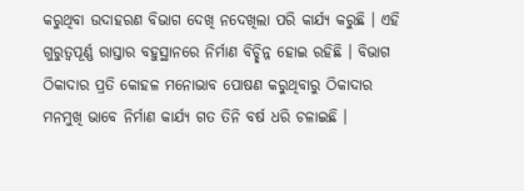କରୁଥିବା ଉଦାହରଣ ବିଭାଗ ଦେଖି ନଦେଖିଲା ପରି କାର୍ଯ୍ୟ କରୁଛି । ଏହି ଗୁରୁତ୍ୱପୂର୍ଣ୍ଣ ରାସ୍ତାର ବହୁସ୍ଥାନରେ ନିର୍ମାଣ ବିଚ୍ଛିନ୍ନ ହୋଇ ରହିଛି । ବିଭାଗ ଠିକାଦାର ପ୍ରତି କୋହଳ ମନୋଭାବ ପୋଷଣ କରୁଥିବାରୁ ଠିକାଦାର ମନମୁଖି ଭାବେ ନିର୍ମାଣ କାର୍ଯ୍ୟ ଗତ ତିନି ବର୍ଷ ଧରି ଚଳାଇଛି ।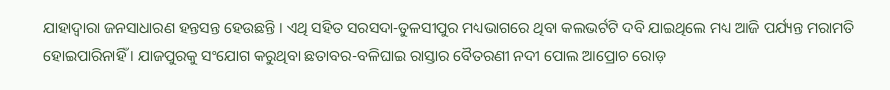ଯାହାଦ୍ୱାରା ଜନସାଧାରଣ ହନ୍ତସନ୍ତ ହେଉଛନ୍ତି । ଏଥି ସହିତ ସରସଦା-ତୁଳସୀପୁର ମଧ୍ୟଭାଗରେ ଥିବା କଲଭର୍ଟଟି ଦବି ଯାଇଥିଲେ ମଧ୍ୟ ଆଜି ପର୍ଯ୍ୟନ୍ତ ମରାମତି ହୋଇପାରିନାହିଁ । ଯାଜପୁରକୁ ସଂଯୋଗ କରୁଥିବା ଛତାବର-ବଳିଘାଇ ରାସ୍ତାର ବୈତରଣୀ ନଦୀ ପୋଲ ଆପ୍ରୋଚ ରୋଡ଼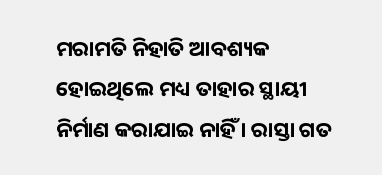ମରାମତି ନିହାତି ଆବଶ୍ୟକ ହୋଇଥିଲେ ମଧ୍ୟ ତାହାର ସ୍ଥାୟୀ ନିର୍ମାଣ କରାଯାଇ ନାହିଁ । ରାସ୍ତା ଗତ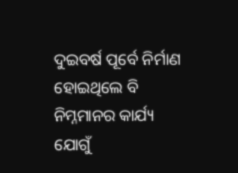ଦୁଇବର୍ଷ ପୂର୍ବେ ନିର୍ମାଣ ହୋଇଥିଲେ ବି ନିମ୍ନମାନର କାର୍ଯ୍ୟ ଯୋଗୁଁ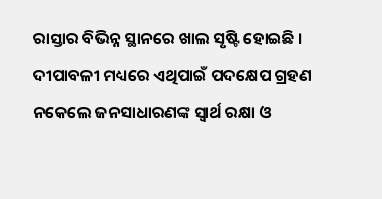ରାସ୍ତାର ବିଭିନ୍ନ ସ୍ଥାନରେ ଖାଲ ସୃଷ୍ଟି ହୋଇଛି । ଦୀପାବଳୀ ମଧ୍ୟରେ ଏଥିପାଇଁ ପଦକ୍ଷେପ ଗ୍ରହଣ ନକେଲେ ଜନସାଧାରଣଙ୍କ ସ୍ୱାର୍ଥ ରକ୍ଷା ଓ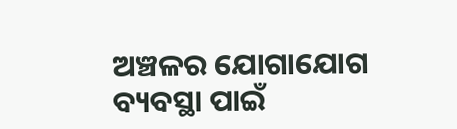ଅଞ୍ଚଳର ଯୋଗାଯୋଗ ବ୍ୟବସ୍ଥା ପାଇଁ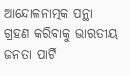ଆନ୍ଦୋଳନାତ୍ମକ ପନ୍ଥା ଗ୍ରହଣ କରିବାକୁ ଭାରତୀୟ ଜନତା ପାର୍ଟି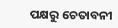ପକ୍ଷରୁ ଚେତାବନୀ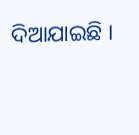ଦିଆଯାଇଛି ।